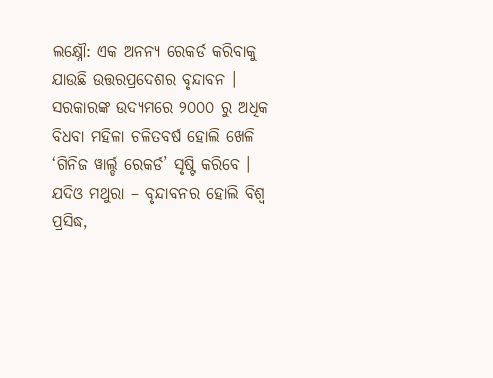ଲକ୍ଷ୍ନୌ: ଏକ ଅନନ୍ୟ ରେକର୍ଡ କରିବାକୁ ଯାଉଛି ଉତ୍ତରପ୍ରଦେଶର ବୃନ୍ଦାବନ । ସରକାରଙ୍କ ଉଦ୍ୟମରେ ୨୦୦୦ ରୁ ଅଧିକ ବିଧବା ମହିଳା ଚଳିତବର୍ଷ ହୋଲି ଖେଳି ‘ଗିନିଜ ୱାର୍ଲ୍ଡ ରେକର୍ଡ’ ସୃଷ୍ଟି କରିବେ । ଯଦିଓ ମଥୁରା – ବୃନ୍ଦାବନର ହୋଲି ବିଶ୍ୱ ପ୍ରସିଦ୍ଧ,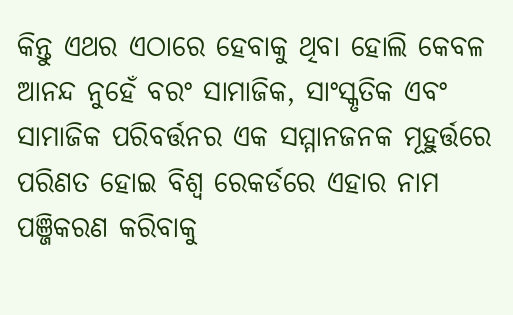କିନ୍ତୁ ଏଥର ଏଠାରେ ହେବାକୁ ଥିବା ହୋଲି କେବଳ ଆନନ୍ଦ ନୁହେଁ ବରଂ ସାମାଜିକ, ସାଂସ୍କୃତିକ ଏବଂ ସାମାଜିକ ପରିବର୍ତ୍ତନର ଏକ ସମ୍ମାନଜନକ ମୂହୁର୍ତ୍ତରେ ପରିଣତ ହୋଇ ବିଶ୍ୱ ରେକର୍ଡରେ ଏହାର ନାମ ପଞ୍ଜିକରଣ କରିବାକୁ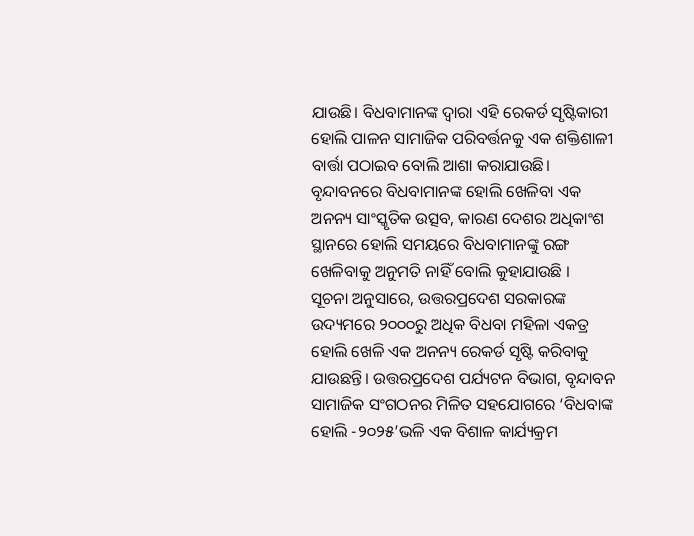ଯାଉଛି। ବିଧବାମାନଙ୍କ ଦ୍ୱାରା ଏହି ରେକର୍ଡ ସୃଷ୍ଟିକାରୀ ହୋଲି ପାଳନ ସାମାଜିକ ପରିବର୍ତ୍ତନକୁ ଏକ ଶକ୍ତିଶାଳୀ ବାର୍ତ୍ତା ପଠାଇବ ବୋଲି ଆଶା କରାଯାଉଛି। ବୃନ୍ଦାବନରେ ବିଧବାମାନଙ୍କ ହୋଲି ଖେଳିବା ଏକ ଅନନ୍ୟ ସାଂସ୍କୃତିକ ଉତ୍ସବ, କାରଣ ଦେଶର ଅଧିକାଂଶ ସ୍ଥାନରେ ହୋଲି ସମୟରେ ବିଧବାମାନଙ୍କୁ ରଙ୍ଗ ଖେଳିବାକୁ ଅନୁମତି ନାହିଁ ବୋଲି କୁହାଯାଉଛି ।
ସୂଚନା ଅନୁସାରେ, ଉତ୍ତରପ୍ରଦେଶ ସରକାରଙ୍କ ଉଦ୍ୟମରେ ୨୦୦୦ରୁ ଅଧିକ ବିଧବା ମହିଳା ଏକତ୍ର ହୋଲି ଖେଳି ଏକ ଅନନ୍ୟ ରେକର୍ଡ ସୃଷ୍ଟି କରିବାକୁ ଯାଉଛନ୍ତି। ଉତ୍ତରପ୍ରଦେଶ ପର୍ଯ୍ୟଟନ ବିଭାଗ, ବୃନ୍ଦାବନ ସାମାଜିକ ସଂଗଠନର ମିଳିତ ସହଯୋଗରେ ‘ବିଧବାଙ୍କ ହୋଲି -୨୦୨୫’ଭଳି ଏକ ବିଶାଳ କାର୍ଯ୍ୟକ୍ରମ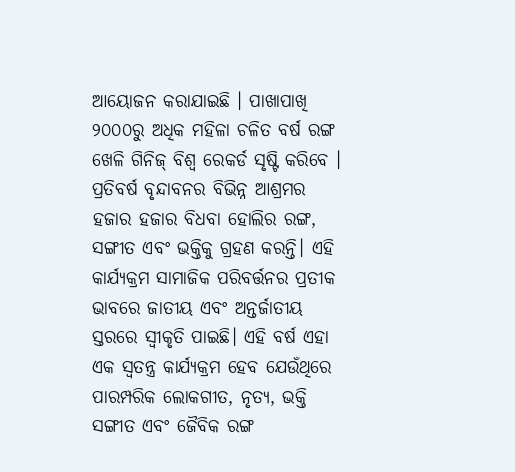ଆୟୋଜନ କରାଯାଇଛି । ପାଖାପାଖି ୨୦୦୦ରୁ ଅଧିକ ମହିଳା ଚଳିତ ବର୍ଷ ରଙ୍ଗ ଖେଳି ଗିନିଜ୍ ବିଶ୍ୱ ରେକର୍ଡ ସୃଷ୍ଟି କରିବେ ।
ପ୍ରତିବର୍ଷ ବୃନ୍ଦାବନର ବିଭିନ୍ନ ଆଶ୍ରମର ହଜାର ହଜାର ବିଧବା ହୋଲିର ରଙ୍ଗ, ସଙ୍ଗୀତ ଏବଂ ଭକ୍ତିକୁ ଗ୍ରହଣ କରନ୍ତି। ଏହି କାର୍ଯ୍ୟକ୍ରମ ସାମାଜିକ ପରିବର୍ତ୍ତନର ପ୍ରତୀକ ଭାବରେ ଜାତୀୟ ଏବଂ ଅନ୍ତର୍ଜାତୀୟ ସ୍ତରରେ ସ୍ୱୀକୃତି ପାଇଛି। ଏହି ବର୍ଷ ଏହା ଏକ ସ୍ୱତନ୍ତ୍ର କାର୍ଯ୍ୟକ୍ରମ ହେବ ଯେଉଁଥିରେ ପାରମ୍ପରିକ ଲୋକଗୀତ, ନୃତ୍ୟ, ଭକ୍ତି ସଙ୍ଗୀତ ଏବଂ ଜୈବିକ ରଙ୍ଗ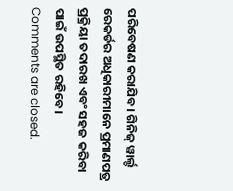ପରିବେଷଣ କରାଯିବ। ଗିନିଜ୍ ୱାର୍ଲ୍ଡ ରେକର୍ଡର ଅଧିକାରୀମାନେ ପ୍ରମାଣପତ୍ର ପ୍ରକ୍ରିୟା ତଦାରଖ ଏବଂ ସହଜ କରିବା ପାଇଁ ଉପସ୍ଥିତ ରହିବେ।
Comments are closed.